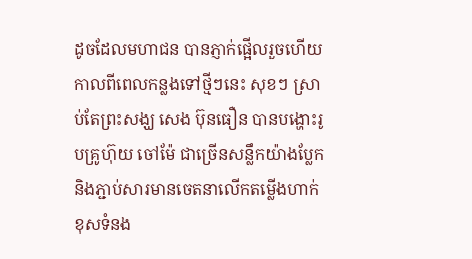ដូចដែលមហាជន បានភ្ញាក់ផ្អើលរួចហើយ កាលពីពេលកន្លងទៅថ្មីៗនេះ សុខៗ ស្រាប់តែព្រះសង្ឃ សេង ប៊ុនធឿន បានបង្ហោះរូបគ្រូហ៊ុយ ចៅម៉ែ ជាច្រើនសន្លឹកយ៉ាងប្លែក និងភ្ជាប់សារមានចេតនាលើកតម្លើងហាក់ខុសទំនង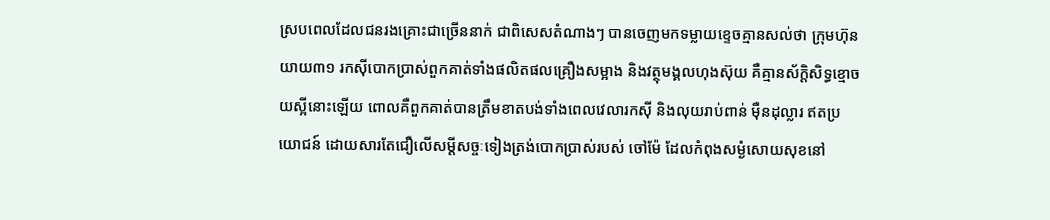ស្របពេលដែលជនរងគ្រោះជាច្រើននាក់ ជាពិសេសតំណាងៗ បានចេញមកទម្លាយខ្ទេចគ្មានសល់ថា ក្រុមហ៊ុនយាយ៣១ រកស៊ីបោកប្រាស់ពួកគាត់ទាំងផលិតផលគ្រឿងសម្អាង និងវត្ថុមង្គលហុងស៊ុយ គឺគ្មានស័ក្តិសិទ្ធខ្មោចយស្អីនោះឡើយ ពោលគឺពួកគាត់បានត្រឹមខាតបង់ទាំងពេលវេលារកស៊ី និងលុយរាប់ពាន់ ម៉ឺនដុល្លារ ឥតប្រយោជន៍ ដោយសារតែជឿលើសម្តីសច្ចៈទៀងត្រង់បោកប្រាស់របស់ ចៅម៉ែ ដែលកំពុងសម្ងំសោយសុខនៅ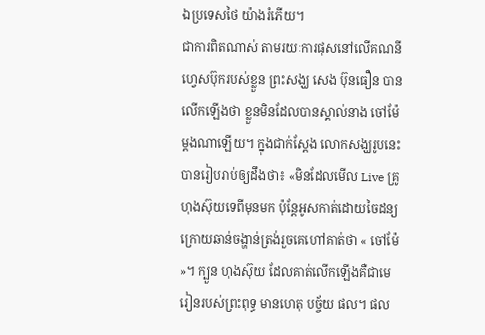ឯប្រទេសថៃ យ៉ាងរំភើយ។
ជាការពិតណាស់ តាមរយៈការផុសនៅលើគណនីហ្វេសប៊ុករបស់ខ្លួន ព្រះសង្ឃ សេង ប៊ុនធឿន បានលើកឡើងថា ខ្លួនមិនដែលបានស្គាល់នាង ចៅម៉ែ ម្តងណាឡើយ។ ក្នុងជាក់ស្តែង លោកសង្ឃរូបនេះ បានរៀបរាប់ឲ្យដឹងថា៖ «មិនដែលមើល Live គ្រូហុងស៊ុយទេពីមុនមក ប៉ុន្តែអូសកាត់ដោយចៃដន្យក្រោយឆាន់ចង្ហាន់ត្រង់រួចគេហៅគាត់ថា « ចៅម៉ែ »។ ក្បួន ហុងស៊ុយ ដែលគាត់លើកឡើងគឺជាមេរៀនរបស់ព្រះពុទ្ធ មានហេតុ បច្ច័យ ផល។ ផល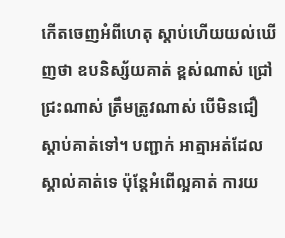កើតចេញអំពីហេតុ ស្តាប់ហើយយល់ឃើញថា ឧបនិស្ស័យគាត់ ខ្ពស់ណាស់ ជ្រៅជ្រះណាស់ ត្រឹមត្រូវណាស់ បើមិនជឿស្តាប់គាត់ទៅ។ បញ្ជាក់ អាត្មាអត់ដែលស្គាល់គាត់ទេ ប៉ុន្តែអំពើល្អគាត់ ការយ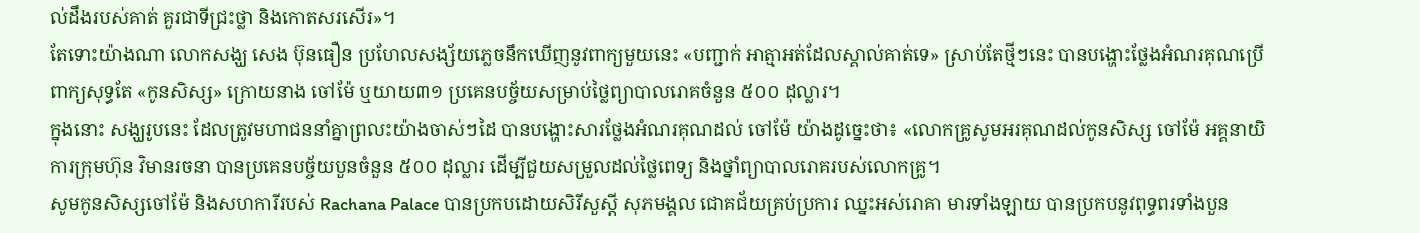ល់ដឹងរបស់គាត់ គួរជាទីជ្រះថ្លា និងកោតសរសើរ»។
តែទោះយ៉ាងណា លោកសង្ឃ សេង ប៊ុនធឿន ប្រហែលសង្ស័យភ្លេចនឹកឃើញនូវពាក្យមួយនេះ «បញ្ជាក់ អាត្មាអត់ដែលស្គាល់គាត់ទេ» ស្រាប់តែថ្មីៗនេះ បានបង្ហោះថ្លែងអំណរគុណប្រើពាក្យសុទ្ធតែ «កូនសិស្ស» ក្រោយនាង ចៅម៉ែ ឬយាយ៣១ ប្រគេនបច្ច័យសម្រាប់ថ្លៃព្យាបាលរោគចំនួន ៥០០ ដុល្លារ។
ក្នុងនោះ សង្ឃរូបនេះ ដែលត្រូវមហាជននាំគ្នាព្រលះយ៉ាងចាស់ៗដៃ បានបង្ហោះសារថ្លែងអំណរគុណដល់ ចៅម៉ែ យ៉ាងដូច្នេះថា៖ «លោកគ្រូសូមអរគុណដល់កូនសិស្ស ចៅម៉ែ អគ្គនាយិការក្រុមហ៊ុន វិមានរចនា បានប្រគេនបច្ច័យបួនចំនួន ៥០០ ដុល្លារ ដើម្បីជួយសម្រួលដល់ថ្លៃពេទ្យ និងថ្នាំព្យាបាលរោគរបស់លោកគ្រូ។
សូមកូនសិស្សចៅម៉ែ និងសហការីរបស់ Rachana Palace បានប្រកបដោយសិរីសួស្តី សុភមង្គល ជោគជ័យគ្រប់ប្រការ ឈ្នះអស់រោគា មារទាំងឡាយ បានប្រកបនូវពុទ្ធពរទាំងបួន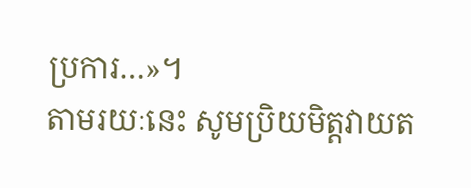ប្រការ…»។
តាមរយៈនេះ សូមប្រិយមិត្តវាយត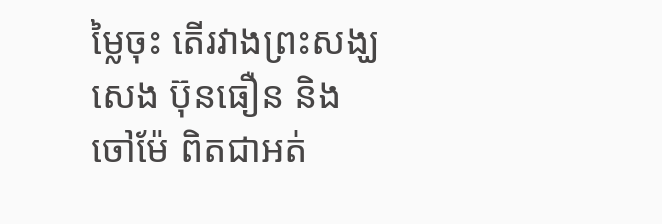ម្លៃចុះ តើរវាងព្រះសង្ឃ សេង ប៊ុនធឿន និង ចៅម៉ែ ពិតជាអត់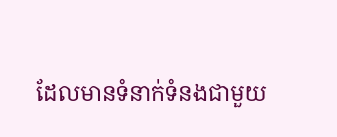ដែលមានទំនាក់ទំនងជាមួយ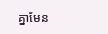គ្នាមែន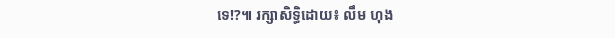ទេ!?៕ រក្សាសិទ្ធិដោយ៖ លឹម ហុង